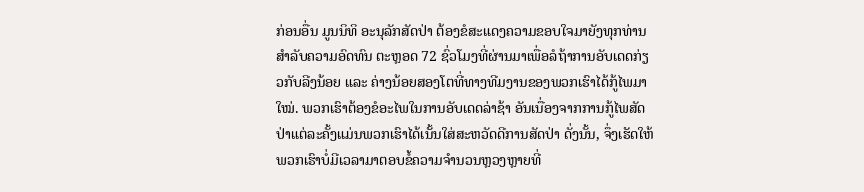ກ່ອນອື່ນ ມູນນິທິ ອະນຸລັກສັດປ່າ ຕ້ອງຂໍສະແດງຄວາມຂອບໃຈມາຍັງທຸກທ່ານສຳລັບຄວາມອົດທົນ ຕະຫຼອດ 72 ຊົ່ວໂມງທີ່ຜ່ານມາເພື່ອລໍຖ້າການອັບເດດກ່ຽວກັບລີງນ້ອຍ ແລະ ຄ່າງນ້ອຍສອງໂຕທີ່ທາງທີມງານຂອງພວກເຮົາໄດ້ກູ້ໄພມາໃໝ່. ພວກເຮົາຕ້ອງຂໍອະໄພໃນການອັບເດດລ່າຊ້າ ອັນເນື່ອງຈາກການກູ້ໄພສັດປ່າແຕ່ລະຄັ້ງແມ່ນພວກເຮົາໄດ້ເນັ້ນໃສ່ສະຫວັດດີການສັດປ່າ ດັ່ງນັ້ນ, ຈຶ່ງເຮັດໃຫ້ພວກເຮົາບໍ່ມີເວລາມາຕອບຂໍ້ຄວາມຈຳນວນຫຼວງຫຼາຍທີ່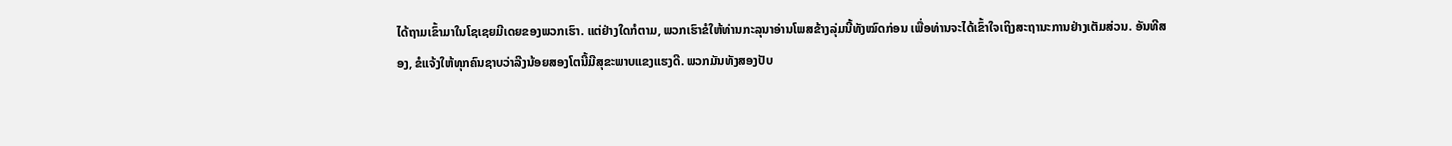ໄດ້ຖາມເຂົ້າມາໃນໂຊເຊຍມີເດຍຂອງພວກເຮົາ. ແຕ່ຢ່າງໃດກໍຕາມ, ພວກເຮົາຂໍໃຫ້ທ່ານກະລຸນາອ່ານໂພສຂ້າງລຸ່ມນີ້ທັງໝົດກ່ອນ ເພື່ອທ່ານຈະໄດ້ເຂົ້າໃຈເຖິງສະຖານະການຢ່າງເຕັມສ່ວນ. ອັນທີສອງ, ຂໍແຈ້ງໃຫ້ທຸກຄົນຊາບວ່າລີງນ້ອຍສອງໂຕນີ້ມີສຸຂະພາບແຂງແຮງດີ. ພວກມັນທັງສອງປັບ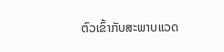ຕົວເຂົ້າກັບສະພາບແວດ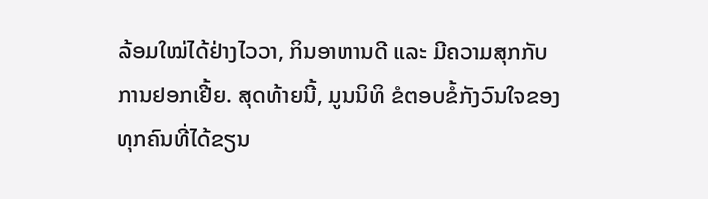ລ້ອມໃໝ່ໄດ້ຢ່າງໄວວາ, ກິນອາຫານດີ ແລະ ມີຄວາມສຸກກັບການຢອກເຢີ້ຍ. ສຸດທ້າຍນີ້, ມູນນິທິ ຂໍຕອບຂໍ້ກັງວົນໃຈຂອງທຸກຄົນທີ່ໄດ້ຂຽນ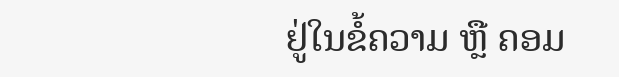ຢູ່ໃນຂໍ້ຄວາມ ຫຼື ຄອມ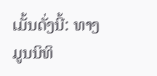ເມັ້ນດັ່ງນີ້: ທາງມູນນິທິ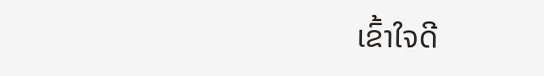ເຂົ້າໃຈດີ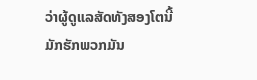ວ່າຜູ້ດູແລສັດທັງສອງໂຕນີ້ມັກຮັກພວກມັນ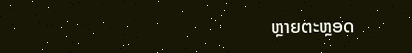ຫຼາຍຕະຫຼອດ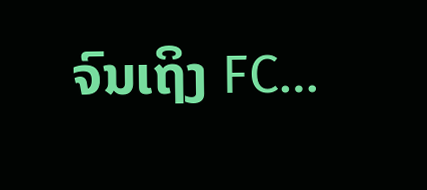ຈົນເຖິງ FC…